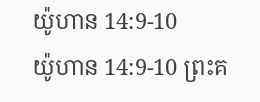យ៉ូហាន 14:9-10
យ៉ូហាន 14:9-10 ព្រះគ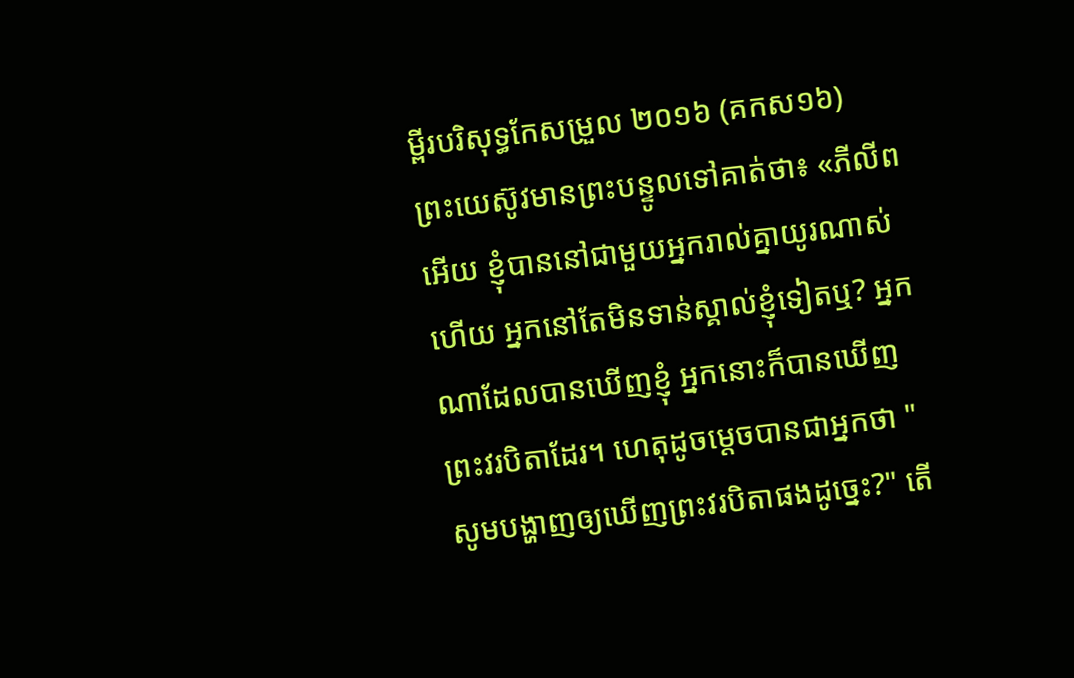ម្ពីរបរិសុទ្ធកែសម្រួល ២០១៦ (គកស១៦)
ព្រះយេស៊ូវមានព្រះបន្ទូលទៅគាត់ថា៖ «ភីលីពអើយ ខ្ញុំបាននៅជាមួយអ្នករាល់គ្នាយូរណាស់ហើយ អ្នកនៅតែមិនទាន់ស្គាល់ខ្ញុំទៀតឬ? អ្នកណាដែលបានឃើញខ្ញុំ អ្នកនោះក៏បានឃើញព្រះវរបិតាដែរ។ ហេតុដូចម្តេចបានជាអ្នកថា "សូមបង្ហាញឲ្យឃើញព្រះវរបិតាផងដូច្នេះ?" តើ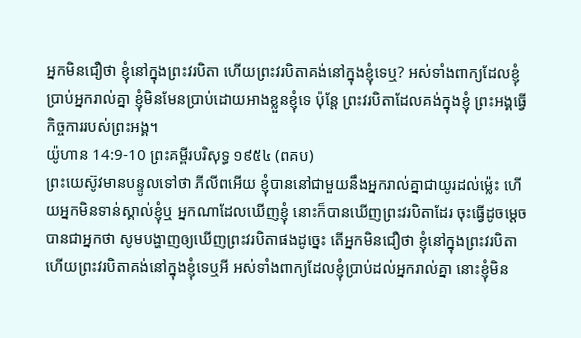អ្នកមិនជឿថា ខ្ញុំនៅក្នុងព្រះវរបិតា ហើយព្រះវរបិតាគង់នៅក្នុងខ្ញុំទេឬ? អស់ទាំងពាក្យដែលខ្ញុំប្រាប់អ្នករាល់គ្នា ខ្ញុំមិនមែនប្រាប់ដោយអាងខ្លួនខ្ញុំទេ ប៉ុន្តែ ព្រះវរបិតាដែលគង់ក្នុងខ្ញុំ ព្រះអង្គធ្វើកិច្ចការរបស់ព្រះអង្គ។
យ៉ូហាន 14:9-10 ព្រះគម្ពីរបរិសុទ្ធ ១៩៥៤ (ពគប)
ព្រះយេស៊ូវមានបន្ទូលទៅថា ភីលីពអើយ ខ្ញុំបាននៅជាមួយនឹងអ្នករាល់គ្នាជាយូរដល់ម៉្លេះ ហើយអ្នកមិនទាន់ស្គាល់ខ្ញុំឬ អ្នកណាដែលឃើញខ្ញុំ នោះក៏បានឃើញព្រះវរបិតាដែរ ចុះធ្វើដូចម្តេចបានជាអ្នកថា សូមបង្ហាញឲ្យឃើញព្រះវរបិតាផងដូច្នេះ តើអ្នកមិនជឿថា ខ្ញុំនៅក្នុងព្រះវរបិតា ហើយព្រះវរបិតាគង់នៅក្នុងខ្ញុំទេឬអី អស់ទាំងពាក្យដែលខ្ញុំប្រាប់ដល់អ្នករាល់គ្នា នោះខ្ញុំមិន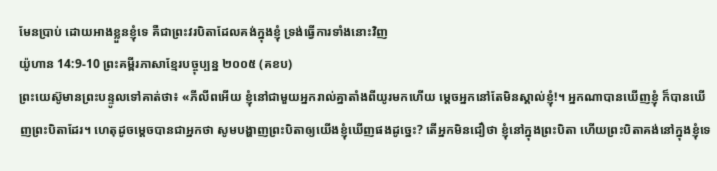មែនប្រាប់ ដោយអាងខ្លួនខ្ញុំទេ គឺជាព្រះវរបិតាដែលគង់ក្នុងខ្ញុំ ទ្រង់ធ្វើការទាំងនោះវិញ
យ៉ូហាន 14:9-10 ព្រះគម្ពីរភាសាខ្មែរបច្ចុប្បន្ន ២០០៥ (គខប)
ព្រះយេស៊ូមានព្រះបន្ទូលទៅគាត់ថា៖ «ភីលីពអើយ ខ្ញុំនៅជាមួយអ្នករាល់គ្នាតាំងពីយូរមកហើយ ម្ដេចអ្នកនៅតែមិនស្គាល់ខ្ញុំ!។ អ្នកណាបានឃើញខ្ញុំ ក៏បានឃើញព្រះបិតាដែរ។ ហេតុដូចម្ដេចបានជាអ្នកថា សូមបង្ហាញព្រះបិតាឲ្យយើងខ្ញុំឃើញផងដូច្នេះ? តើអ្នកមិនជឿថា ខ្ញុំនៅក្នុងព្រះបិតា ហើយព្រះបិតាគង់នៅក្នុងខ្ញុំទេ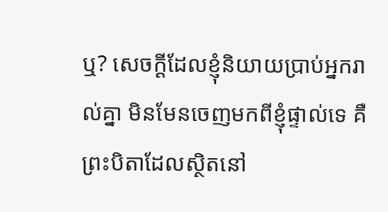ឬ? សេចក្ដីដែលខ្ញុំនិយាយប្រាប់អ្នករាល់គ្នា មិនមែនចេញមកពីខ្ញុំផ្ទាល់ទេ គឺព្រះបិតាដែលស្ថិតនៅ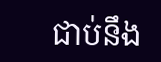ជាប់នឹង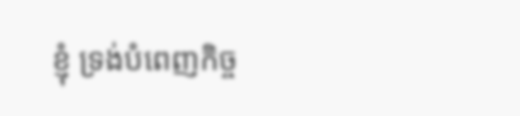ខ្ញុំ ទ្រង់បំពេញកិច្ច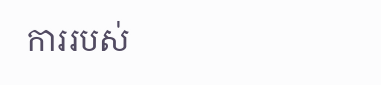ការរបស់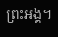ព្រះអង្គ។